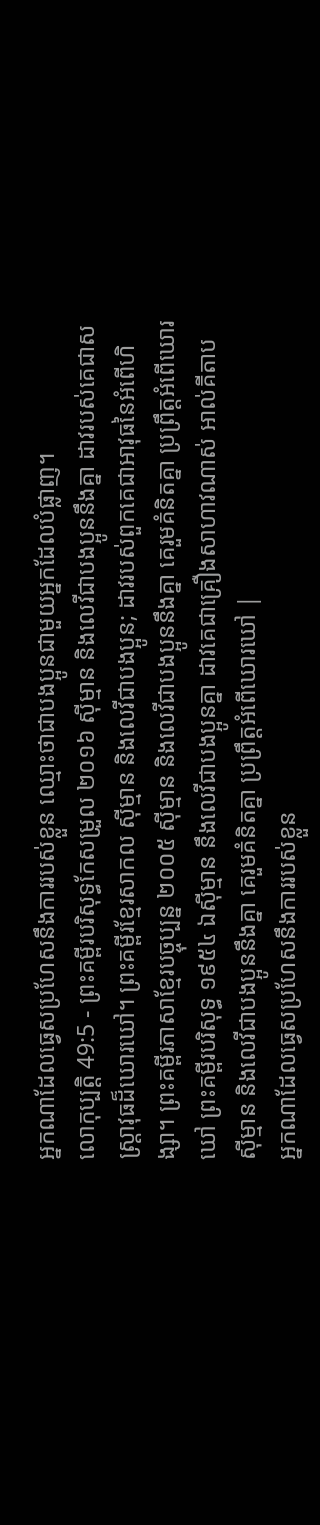អ្នកណាដែលធ្វេសប្រហែសនឹងការរបស់ខ្លួន ឈ្មោះថាជាបងប្អូនជាមួយអ្នកដែលបំផ្លាញ។
លោកុប្បត្តិ 49:5 - ព្រះគម្ពីរបរិសុទ្ធកែសម្រួល ២០១៦ ស៊ីម្មាន និងលេវីជាបងប្អូននឹងគ្នា ដាវរបស់គេជាសស្ត្រាវុធដ៏ឃោរឃៅ។ ព្រះគម្ពីរខ្មែរសាកល ស៊ីម្មាន និងលេវីជាបងប្អូន; ដាវរបស់ពួកគេជាអាវុធនៃអំពើហិង្សា។ ព្រះគម្ពីរភាសាខ្មែរបច្ចុប្បន្ន ២០០៥ ស៊ីម្មាន និងលេវីជាបងប្អូននឹងគ្នា គេរួមគំនិតគ្នា ប្រព្រឹត្តអំពើឃោរឃៅ ព្រះគម្ពីរបរិសុទ្ធ ១៩៥៤ ឯស៊ីម្មាន នឹងលេវីជាបងប្អូនគ្នា ដាវគេជាគ្រឿងសាហាវណាស់ អាល់គីតាប ស៊ីម្មាន និងលេវីជាបងប្អូននឹងគ្នា គេរួមគំនិតគ្នា ប្រព្រឹត្តអំពើឃោរឃៅ |
អ្នកណាដែលធ្វេសប្រហែសនឹងការរបស់ខ្លួន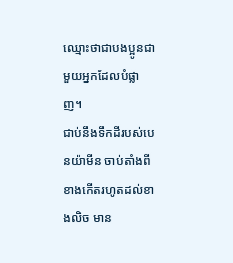ឈ្មោះថាជាបងប្អូនជាមួយអ្នកដែលបំផ្លាញ។
ជាប់នឹងទឹកដីរបស់បេនយ៉ាមីន ចាប់តាំងពីខាងកើតរហូតដល់ខាងលិច មាន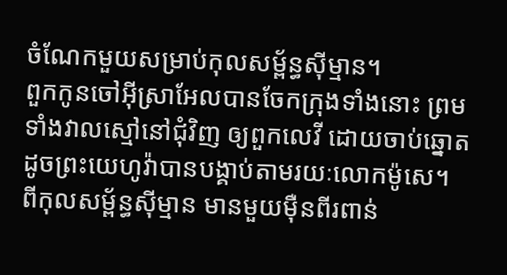ចំណែកមួយសម្រាប់កុលសម្ព័ន្ធស៊ីម្មាន។
ពួកកូនចៅអ៊ីស្រាអែលបានចែកក្រុងទាំងនោះ ព្រមទាំងវាលស្មៅនៅជុំវិញ ឲ្យពួកលេវី ដោយចាប់ឆ្នោត ដូចព្រះយេហូវ៉ាបានបង្គាប់តាមរយៈលោកម៉ូសេ។
ពីកុលសម្ព័ន្ធស៊ីម្មាន មានមួយម៉ឺនពីរពាន់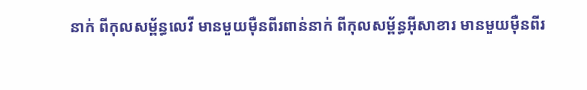នាក់ ពីកុលសម្ព័ន្ធលេវី មានមួយម៉ឺនពីរពាន់នាក់ ពីកុលសម្ព័ន្ធអ៊ីសាខារ មានមួយម៉ឺនពីរ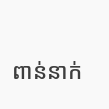ពាន់នាក់